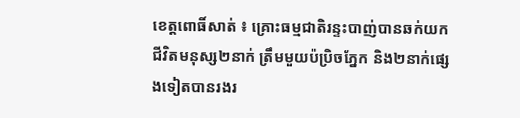ខេត្តពោធិ៍សាត់ ៖ គ្រោះធម្មជាតិរន្ទះបាញ់បានឆក់យកជីវិតមនុស្ស២នាក់ ត្រឹមមួយប៉ប្រិចភ្នែក និង២នាក់ផ្សេងទៀតបានរងរ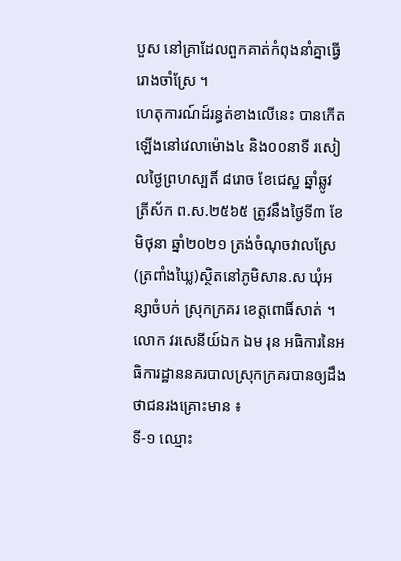បួស នៅគ្រាដែលពួកគាត់កំពុងនាំគ្នាធ្វើរោងចាំស្រែ ។
ហេតុការណ៍ដ៍រន្ធត់ខាងលើនេះ បានកើតឡើងនៅវេលាម៉ោង៤ និង០០នាទី រសៀលថ្ងៃព្រហស្បតិ៍ ៨រោច ខែជេស្ឋ ឆ្នាំឆ្លូវ ត្រីស័ក ព.ស.២៥៦៥ ត្រូវនឹងថ្ងៃទី៣ ខែមិថុនា ឆ្នាំ២០២១ ត្រង់ចំណុចវាលស្រែ(ត្រពាំងឃ្លៃ)ស្ថិតនៅភូមិសាន.ស ឃុំអន្សាចំបក់ ស្រុកក្រគរ ខេត្តពោធិ៍សាត់ ។
លោក វរសេនីយ៍ឯក ឯម រុន អធិការនៃអធិការដ្ឋាននគរបាលស្រុកក្រគរបានឲ្យដឹងថាជនរងគ្រោះមាន ៖
ទី-១ ឈ្មោះ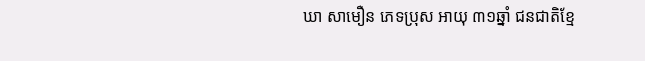ឃា សាមឿន ភេទប្រុស អាយុ ៣១ឆ្នាំ ជនជាតិខ្មែ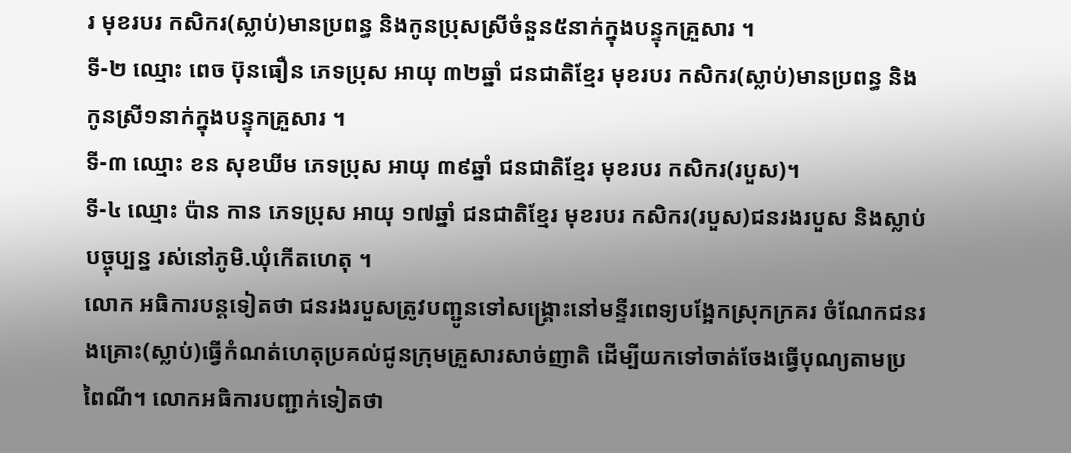រ មុខរបរ កសិករ(ស្លាប់)មានប្រពន្ធ និងកូនប្រុសស្រីចំនួន៥នាក់ក្នុងបន្ទុកគ្រួសារ ។
ទី-២ ឈ្មោះ ពេច ប៊ុនធឿន ភេទប្រុស អាយុ ៣២ឆ្នាំ ជនជាតិខ្មែរ មុខរបរ កសិករ(ស្លាប់)មានប្រពន្ធ និងកូនស្រី១នាក់ក្នុងបន្ទុកគ្រួសារ ។
ទី-៣ ឈ្មោះ ខន សុខឃីម ភេទប្រុស អាយុ ៣៩ឆ្នាំ ជនជាតិខ្មែរ មុខរបរ កសិករ(របួស)។
ទី-៤ ឈ្មោះ ប៉ាន កាន ភេទប្រុស អាយុ ១៧ឆ្នាំ ជនជាតិខ្មែរ មុខរបរ កសិករ(របួស)ជនរងរបួស និងស្លាប់ បច្ចុប្បន្ន រស់នៅភូមិ.ឃុំកើតហេតុ ។
លោក អធិការបន្តទៀតថា ជនរងរបួសត្រូវបញ្ជូនទៅសង្រ្គោះនៅមន្ទីរពេទ្យបង្អែកស្រុកក្រគរ ចំណែកជនរងគ្រោះ(ស្លាប់)ធ្វើកំណត់ហេតុប្រគល់ជូនក្រុមគ្រួសារសាច់ញាតិ ដើម្បីយកទៅចាត់ចែងធ្វើបុណ្យតាមប្រពៃណី។ លោកអធិការបញ្ជាក់ទៀតថា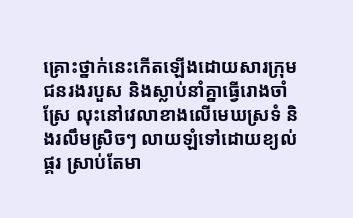គ្រោះថ្នាក់នេះកើតឡើងដោយសារក្រុមជនរងរបួស និងស្លាប់នាំគ្នាធ្វើរោងចាំស្រែ លុះនៅវេលាខាងលើមេឃស្រទំ និងរលឹមស្រិចៗ លាយឡំទៅដោយខ្យល់ ផ្គរ ស្រាប់តែមា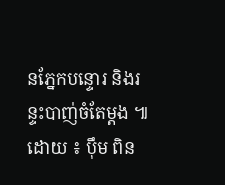នភ្នែកបន្ទោរ និងរន្ទះបាញ់ចំតែម្ដង ៕
ដោយ ៖ បុឹម ពិន